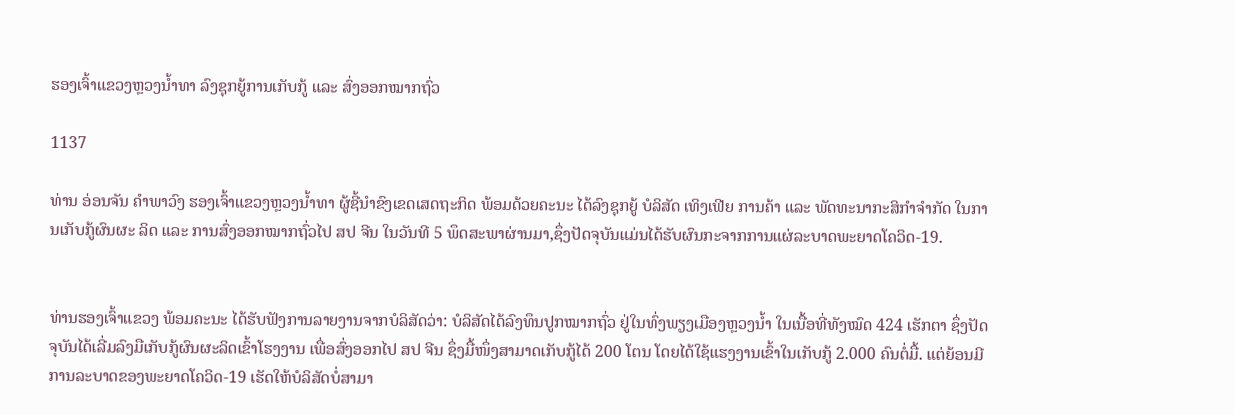ຮອງເຈົ້າແຂວງຫຼວງນ້ຳທາ ລົງຊຸກຍູ້ການເກັບກູ້ ແລະ ສົ່ງອອກໝາກຖົ່ວ

1137

ທ່ານ ອ່ອນຈັນ ຄຳພາວົງ ຮອງເຈົ້າແຂວງຫຼວງນ້ຳທາ ຜູ້ຊີ້ນຳຂົງເຂດເສດຖະກິດ ພ້ອມດ້ວຍຄະນະ ໄດ້ລົງຊຸກຍູ້ ບໍລິສັດ ເທິງເຟີຍ ການຄ້າ ແລະ ພັດທະນາກະສິກຳຈຳກັດ ໃນການເກັບກູ້ຜົນຜະ ລິດ ແລະ ການສົ່ງອອກໝາກຖົ່ວໄປ ສປ ຈີນ ໃນວັນທີ 5 ພຶດສະພາຜ່ານມາ,ຊຶ່ງປັດຈຸບັນແມ່ນໄດ້ຮັບຜົນກະຈາກການແຜ່ລະບາດພະຍາດໂຄວິດ-19.


ທ່ານຮອງເຈົ້າແຂວງ ພ້ອມຄະນະ ໄດ້ຮັບຟັງການລາຍງານຈາກບໍລິສັດວ່າ: ບໍລິສັດໄດ້ລົງທຶນປູກໝາກຖົ່ວ ຢູ່ໃນທົ່ງພຽງເມືອງຫຼວງນໍ້າ ໃນເນື້ອທີ່ທັງໝົດ 424 ເຮັກຕາ ຊຶ່ງປັດຈຸບັນໄດ້ເລີ່ມລົງມືເກັບກູ້ຜົນຜະລິດເຂົ້າໂຮງງານ ເພື່ອສົ່ງອອກໄປ ສປ ຈີນ ຊຶ່ງມື້ໜຶ່ງສາມາດເກັບກູ້ໄດ້ 200 ໂຕນ ໂດຍໄດ້ໃຊ້ແຮງງານເຂົ້າໃນເກັບກູ້ 2.000 ຄົນຕໍ່ມື້. ແຕ່ຍ້ອນມີການລະບາດຂອງພະຍາດໂຄວິດ-19 ເຮັດໃຫ້ບໍລິສັດບໍ່ສາມາ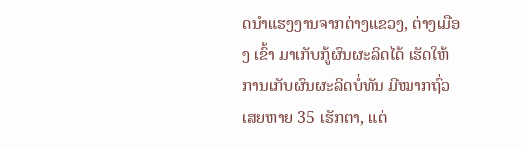ດນຳແຮງງານຈາກຕ່າງແຂວງ, ຕ່າງເມືອງ ເຂົ້າ ມາເກັບກູ້ຜົນຜະລິດໄດ້ ເຮັດໃຫ້ການເກັບຜົນຜະລິດບໍ່ທັນ ມີໝາກຖົ່ວເສຍຫາຍ 35 ເຮັກຕາ, ແຕ່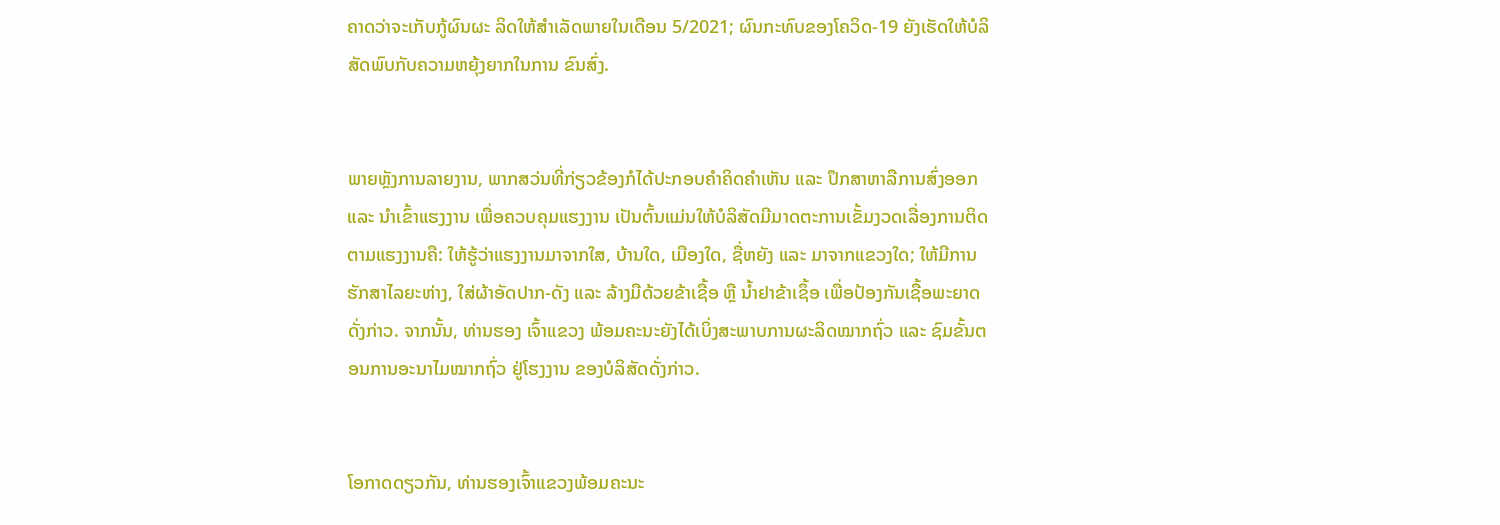ຄາດວ່າຈະເກັບກູ້ຜົນຜະ ລິດໃຫ້ສຳເລັດພາຍໃນເດືອນ 5/2021; ຜົນກະທົບຂອງໂຄວິດ-19 ຍັງເຮັດໃຫ້ບໍລິສັດພົບກັບຄວາມຫຍຸ້ງຍາກໃນການ ຂົນສົ່ງ.


ພາຍຫຼັງການລາຍງານ, ພາກສວ່ນທີ່ກ່ຽວຂ້ອງກໍໄດ້ປະກອບຄຳຄິດຄໍາເຫັນ ແລະ ປຶກສາຫາລືການສົ່ງອອກ ແລະ ນໍາເຂົ້າແຮງງານ ເພື່ອຄວບຄຸມແຮງງານ ເປັນຕົ້ນແມ່ນໃຫ້ບໍລິສັດມີມາດຕະການເຂັ້ມງວດເລື່ອງການຕິດຕາມແຮງງານຄື: ໃຫ້ຮູ້ວ່າແຮງງານມາຈາກໃສ, ບ້ານໃດ, ເມືອງໃດ, ຊື່ຫຍັງ ແລະ ມາຈາກແຂວງໃດ; ໃຫ້ມີການຮັກສາໄລຍະຫ່າງ, ໃສ່ຜ້າອັດປາກ-ດັງ ແລະ ລ້າງມືດ້ວຍຂ້າເຊື້ອ ຫຼື ນໍ້າຢາຂ້າເຊຶ້ອ ເພື່ອປ້ອງກັນເຊື້ອພະຍາດດັ່ງກ່າວ. ຈາກນັ້ນ, ທ່ານຮອງ ເຈົ້າແຂວງ ພ້ອມຄະນະຍັງໄດ້ເບິ່ງສະພາບການຜະລິດໝາກຖົ່ວ ແລະ ຊົມຂັ້ນຕອນການອະນາໄມໝາກຖົ່ວ ຢູ່ໂຮງງານ ຂອງບໍລິສັດດັ່ງກ່າວ.


ໂອກາດດຽວກັນ, ທ່ານຮອງເຈົ້າແຂວງພ້ອມຄະນະ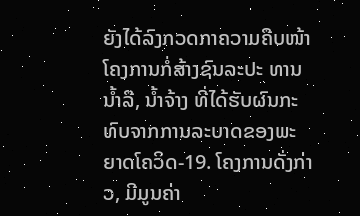ຍັງໄດ້ລົງກວດກາຄວາມຄືບໜ້າໂຄງການກໍ່ສ້າງຊົນລະປະ ທານນໍ້າລື, ນໍ້າຈ້າງ ທີ່ໄດ້ຮັບຜົນກະທົບຈາກການລະບາດຂອງພະຍາດໂຄວິດ-19. ໂຄງການດັ່ງກ່າວ, ມີມູນຄ່າ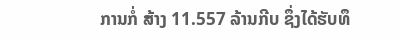ການກໍ່ ສ້າງ 11.557 ລ້ານກີບ ຊຶ່ງໄດ້ຮັບທຶ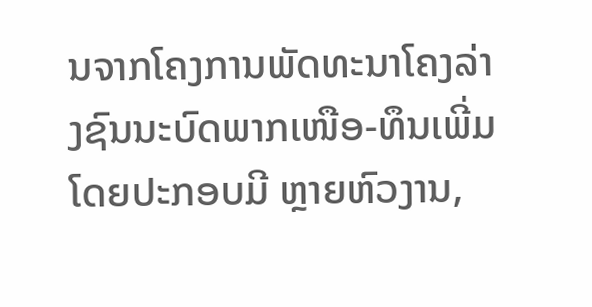ນຈາກໂຄງການພັດທະນາໂຄງລ່າງຊົນນະບົດພາກເໜືອ-ທຶນເພີ່ມ ໂດຍປະກອບມີ ຫຼາຍຫົວງານ,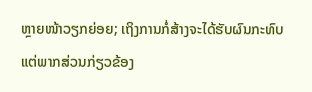ຫຼາຍໜ້າວຽກຍ່ອຍ; ເຖິງການກໍ່ສ້າງຈະໄດ້ຮັບຜົນກະທົບແຕ່ພາກສ່ວນກ່ຽວຂ້ອງ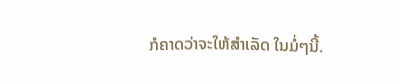ກໍຄາດວ່າຈະໃຫ້ສໍາເລັດ ໃນມໍ່ໆນີ້.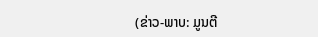(ຂ່າວ-ພາບ: ມູນຕີ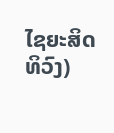ໄຊຍະສິດທິວົງ)